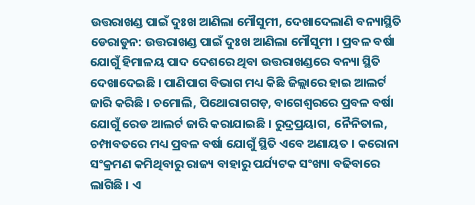ଉତ୍ତରାଖଣ୍ଡ ପାଇଁ ଦୁଃଖ ଆଣିଲା ମୌସୁମୀ, ଦେଖାଦେଲାଣି ବନ୍ୟାସ୍ଥିତି
ଡେରାଡୁନ: ଉତ୍ତରାଖଣ୍ଡ ପାଇଁ ଦୁଃଖ ଆଣିଲା ମୌସୁମୀ । ପ୍ରବଳ ବର୍ଷା ଯୋଗୁଁ ହିମାଳୟ ପାଦ ଦେଶରେ ଥିବା ଉତ୍ତରାଖଣ୍ଡରେ ବନ୍ୟା ସ୍ଥିତି ଦେଖାଦେଇଛି । ପାଣିପାଗ ବିଭାଗ ମଧ୍ୟ କିଛି ଜିଲ୍ଲାରେ ହାଇ ଆଲର୍ଟ ଜାରି କରିଛି । ଚମୋଲି, ପିଥୋରାଗଗଡ଼, ବାଗେଶ୍ବରରେ ପ୍ରବଳ ବର୍ଷା ଯୋଗୁଁ ରେଡ ଆଲର୍ଟ ଜାରି କରାଯାଇଛି । ରୁଦ୍ରପ୍ରୟାଗ, ନୈନିତାଲ, ଚମ୍ପାବତରେ ମଧ୍ୟ ପ୍ରବଳ ବର୍ଷା ଯୋଗୁଁ ସ୍ଥିତି ଏବେ ଅଣାୟତ । କରୋନା ସଂକ୍ରମଣ କମିଥିବାରୁ ରାଜ୍ୟ ବାହାରୁ ପର୍ଯ୍ୟଟକ ସଂଖ୍ୟା ବଢିବାରେ ଲାଗିଛି । ଏ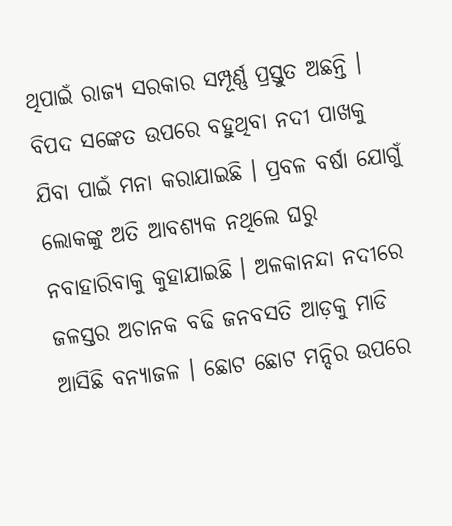ଥିପାଇଁ ରାଜ୍ୟ ସରକାର ସମ୍ପୂର୍ଣ୍ଣ ପ୍ରସ୍ତୁତ ଅଛନ୍ତି । ବିପଦ ସଙ୍କେତ ଉପରେ ବହୁଥିବା ନଦୀ ପାଖକୁ ଯିବା ପାଇଁ ମନା କରାଯାଇଛି । ପ୍ରବଳ ବର୍ଷା ଯୋଗୁଁ ଲୋକଙ୍କୁ ଅତି ଆବଶ୍ୟକ ନଥିଲେ ଘରୁ ନବାହାରିବାକୁ କୁହାଯାଇଛି । ଅଳକାନନ୍ଦା ନଦୀରେ ଜଳସ୍ତର ଅଚାନକ ବଢି ଜନବସତି ଆଡ଼କୁ ମାଡି ଆସିଛି ବନ୍ୟାଜଳ । ଛୋଟ ଛୋଟ ମନ୍ଦିର ଉପରେ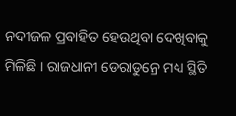ନଦୀଜଳ ପ୍ରବାହିତ ହେଉଥିବା ଦେଖିବାକୁ ମିଳିଛି । ରାଜଧାନୀ ଡେରାଡୁନ୍ରେ ମଧ୍ୟ ସ୍ଥିତି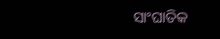ସାଂଘାତିକ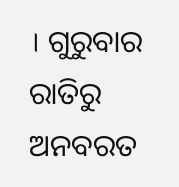। ଗୁରୁବାର ରାତିରୁ ଅନବରତ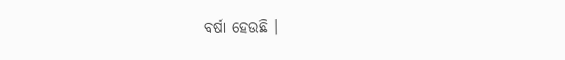ବର୍ଷା ହେଉଛି ।